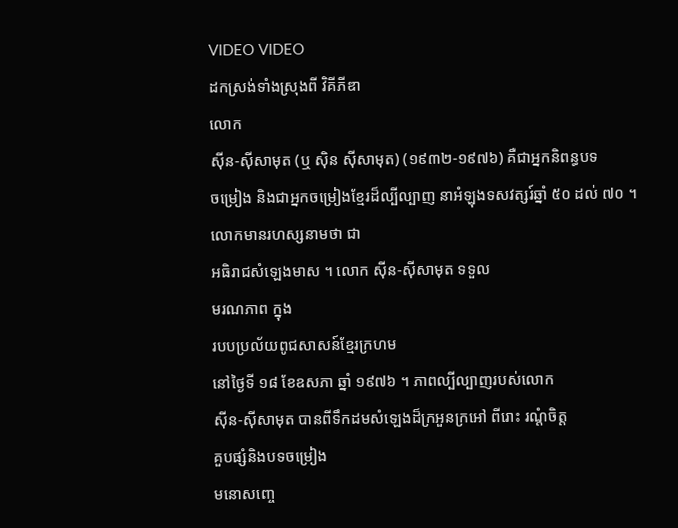VIDEO VIDEO
ដកស្រង់ទាំងស្រុងពី វិគីភីឌា
លោក
ស៊ីន-ស៊ីសាមុត (ឬ ស៊ិន ស៊ីសាមុត) (១៩៣២-១៩៧៦) គឺជាអ្នកនិពន្ធបទ
ចម្រៀង និងជាអ្នកចម្រៀងខ្មែរដ៏ល្បីល្បាញ នាអំឡុងទសវត្សរ៍ឆ្នាំ ៥០ ដល់ ៧០ ។ លោកមានរហស្សនាមថា ជា
អធិរាជសំឡេងមាស ។ លោក ស៊ីន-ស៊ីសាមុត ទទួល
មរណភាព ក្នុង
របបប្រល័យពូជសាសន៍ខ្មែរក្រហម
នៅថ្ងៃទី ១៨ ខែឧសភា ឆ្នាំ ១៩៧៦ ។ ភាពល្បីល្បាញរបស់លោក
ស៊ីន-ស៊ីសាមុត បានពីទឹកដមសំឡេងដ៏ក្រអួនក្រអៅ ពីរោះ រណ្ដំចិត្ត
គួបផ្សំនិងបទចម្រៀង
មនោសញ្ចេ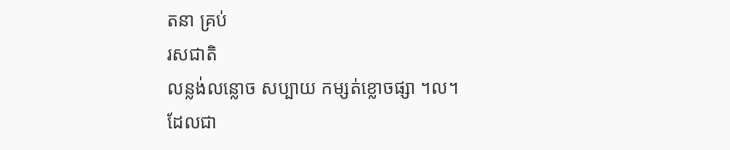តនា គ្រប់
រសជាតិ
លន្លង់លន្លោច សប្បាយ កម្សត់ខ្លោចផ្សា ។ល។
ដែលជា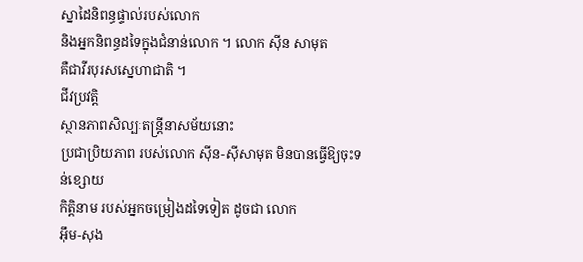ស្នាដៃនិពន្ធផ្ទាល់របស់លោក
និងអ្នកនិពន្ធដទៃក្នុងជំនាន់លោក ។ លោក សុីន សាមុត
គឺជាវីរបុរសស្នេហាជាតិ ។
ជីវប្រវត្តិ
ស្ថានភាពសិល្បៈតន្ត្រីនាសម័យនោះ
ប្រជាប្រិយភាព របស់លោក ស៊ីន-ស៊ីសាមុត មិនបានធ្វើឱ្យចុះទន់ខ្សោយ
កិត្តិនាម របស់អ្នកចម្រៀងដទៃទៀត ដូចជា លោក
អ៊ឹម-សុង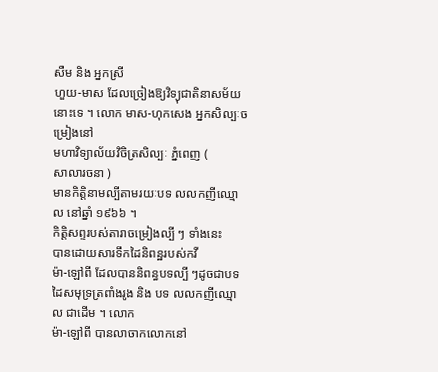សឺម និង អ្នកស្រី
ហួយ-មាស ដែលច្រៀងឱ្យវិទ្យុជាតិនាសម័យនោះទេ ។ លោក មាស-ហុកសេង អ្នកសិល្បៈចម្រៀងនៅ
មហាវិទ្យាល័យវិចិត្រសិល្បៈ ភ្នំពេញ (
សាលារចនា )
មានកិត្តិនាមល្បីតាមរយៈបទ លលកញីឈ្មោល នៅឆ្នាំ ១៩៦៦ ។
កិត្តិសព្ទរបស់តារាចម្រៀងល្បី ៗ ទាំងនេះ
បានដោយសារទឹកដៃនិពន្ឋរបស់កវី
ម៉ា-ឡៅពី ដែលបាននិពន្ធបទល្បី ៗដូចជាបទ
ដៃសមុទ្រត្រពាំងរូង និង បទ លលកញីឈ្មោល ជាដើម ។ លោក
ម៉ា-ឡៅពី បានលាចាកលោកនៅ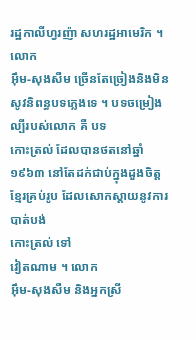រដ្ឋកាលីហ្វរញ៉ា សហរដ្ឋអាមេរិក ។ លោក
អ៊ឹម-សុងសឺម ច្រើនតែច្រៀងនិងមិនសូវនិពន្ធបទភ្លេងទេ ។ បទចម្រៀងល្បីរបស់លោក គឺ បទ
កោះត្រល់ ដែលបានថតនៅឆ្នាំ ១៩៦៣ នៅតែដក់ជាប់ក្នុងដួងចិត្តខ្មែរគ្រប់រូប ដែលសោកស្តាយនូវការបាត់បង់
កោះត្រល់ ទៅ
វៀតណាម ។ លោក
អ៊ឹម-សុងសឺម និងអ្នកស្រី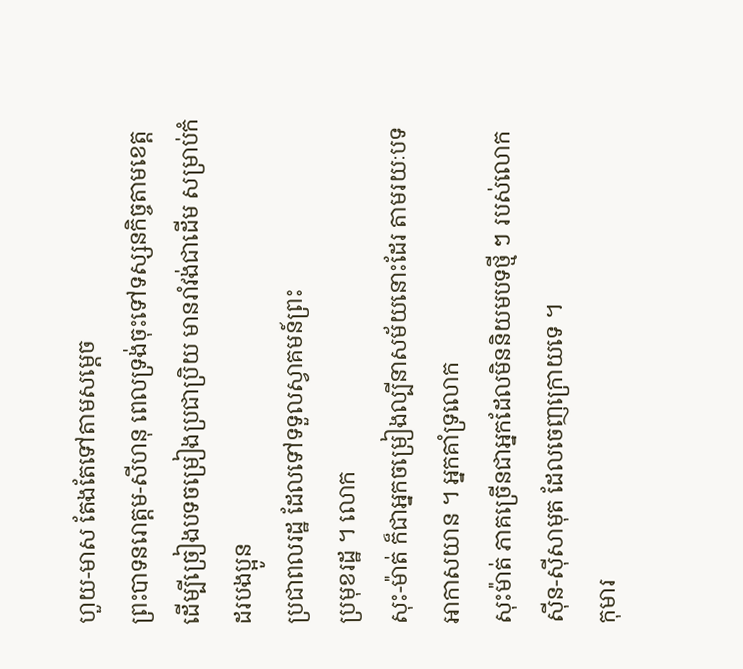ហួយ-មាស តែងតែទៅតាមសម្តេច
ព្រះបាទនរោត្តម-សីហនុ ពេលទ្រង់ចុះទៅទស្សនកិច្ចតាមខេត្ត ដើម្បីច្រៀងបទចម្រៀងប្រជាប្រិយ មានរាំវង់ជាដើម សម្រាប់កំដរបងប្អូន
ប្រជាពលរដ្ឋ ដែលទៅទទួលស្វាគមន៍ព្រះ
ប្រមុខរដ្ឋ ។ លោក
សុះ-ម៉ាត់ ក៏ជាអ្នកចម្រៀងល្បីនាសម័យនោះដែរ តាមរយៈបទ
អាកាសយាន ។ អ្នកគាំទ្រលោក
សុះម៉ាត់ ភាគច្រើនជាអ្នកដែលមិននិយមបទថ្មី ៗ របស់លោក ស៊ីន-ស៊ីសាមុត ដែលចេញក្រោយទេ ។
កុមារ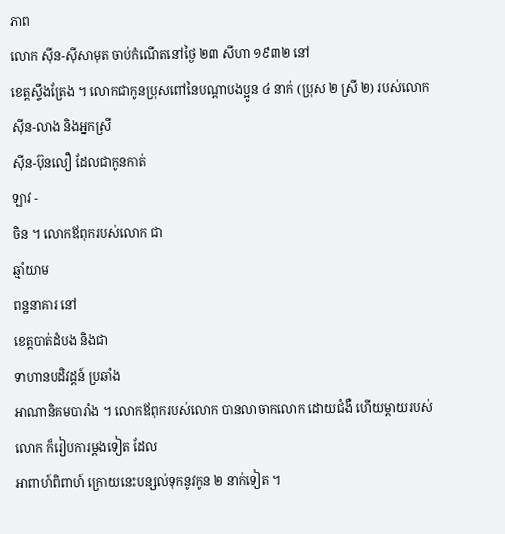ភាព
លោក ស៊ីន-ស៊ីសាមុត ចាប់កំណើតនៅថ្ងៃ ២៣ សីហា ១៩៣២ នៅ
ខេត្តស្ទឹងត្រែង ។ លោកជាកូនប្រុសពៅនៃបណ្ដាបងប្អូន ៤ នាក់ (ប្រុស ២ ស្រី ២) របស់លោក
ស៊ីន-លាង និងអ្នកស្រី
ស៊ីន-ប៊ុនលឿ ដែលជាកូនកាត់
ឡាវ -
ចិន ។ លោកឪពុករបស់លោក ជា
ឆ្មាំយាម
ពន្ឋនាគារ នៅ
ខេត្តបាត់ដំបង និងជា
ទាហានបដិវដ្តន៍ ប្រឆាំង
អាណានិគមបារាំង ។ លោកឪពុករបស់លោក បានលាចាកលោក ដោយជំងឺ ហើយម្តាយរបស់លោក ក៏រៀបការម្តងទៀត ដែល
អាពាហ៍ពិពាហ៍ ក្រោយនេះបន្សល់ទុកនូវកូន ២ នាក់ទៀត ។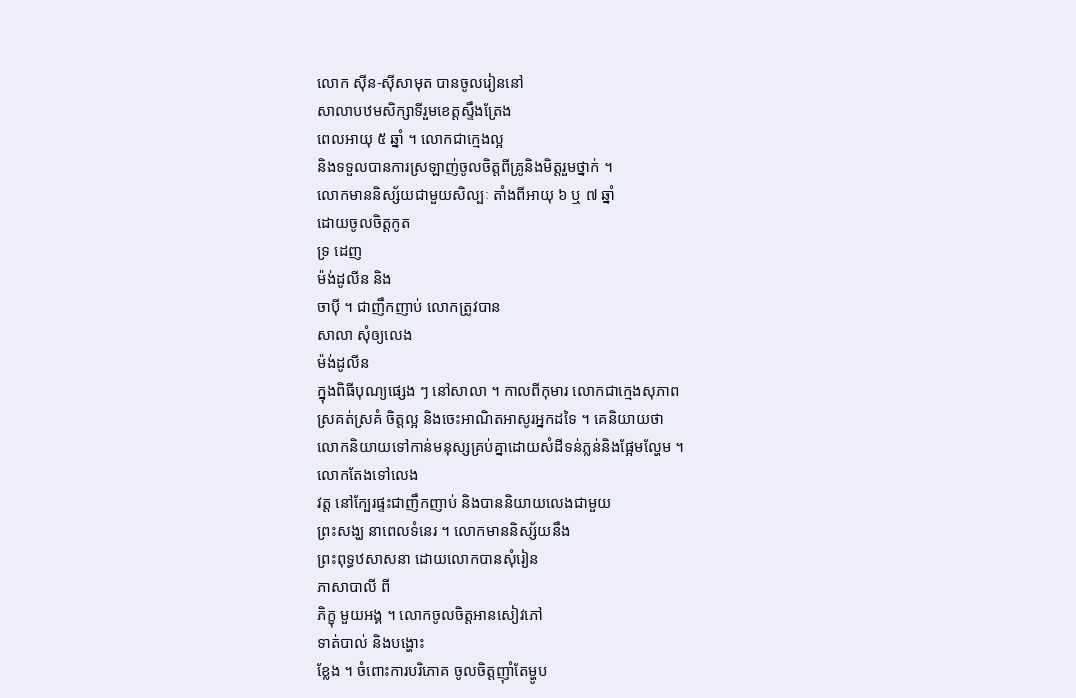លោក ស៊ីន-ស៊ីសាមុត បានចូលរៀននៅ
សាលាបឋមសិក្សាទីរួមខេត្តស្ទឹងត្រែង
ពេលអាយុ ៥ ឆ្នាំ ។ លោកជាក្មេងល្អ
និងទទួលបានការស្រឡាញ់ចូលចិត្តពីគ្រូនិងមិត្តរួមថ្នាក់ ។
លោកមាននិស្ស័យជាមួយសិល្បៈ តាំងពីអាយុ ៦ ឬ ៧ ឆ្នាំ
ដោយចូលចិត្តកូត
ទ្រ ដេញ
ម៉ង់ដូលីន និង
ចាប៉ី ។ ជាញឹកញាប់ លោកត្រូវបាន
សាលា សុំឲ្យលេង
ម៉ង់ដូលីន
ក្នុងពិធីបុណ្យផ្សេង ៗ នៅសាលា ។ កាលពីកុមារ លោកជាក្មេងសុភាព
ស្រគត់ស្រគំ ចិត្តល្អ និងចេះអាណិតអាសូរអ្នកដទៃ ។ គេនិយាយថា
លោកនិយាយទៅកាន់មនុស្សគ្រប់គ្នាដោយសំដីទន់ភ្លន់និងផ្អែមល្ហែម ។
លោកតែងទៅលេង
វត្ត នៅក្បែរផ្ទះជាញឹកញាប់ និងបាននិយាយលេងជាមួយ
ព្រះសង្ឃ នាពេលទំនេរ ។ លោកមាននិស្ស័យនឹង
ព្រះពុទ្ធឋសាសនា ដោយលោកបានសុំរៀន
ភាសាបាលី ពី
ភិក្ខុ មួយអង្គ ។ លោកចូលចិត្តអានសៀវភៅ
ទាត់បាល់ និងបង្ហោះ
ខ្លែង ។ ចំពោះការបរិភោគ ចូលចិត្តញ៉ាំតែម្ហូប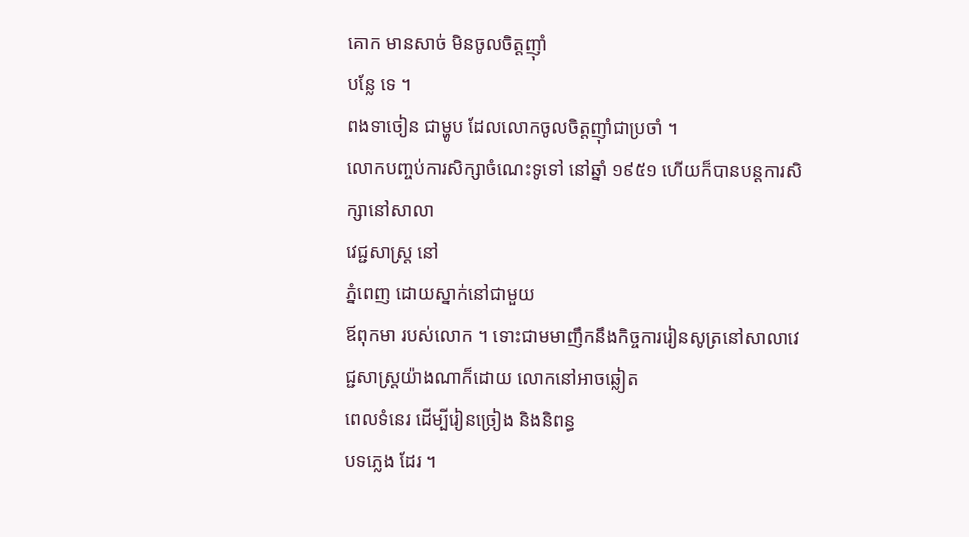គោក មានសាច់ មិនចូលចិត្តញ៉ាំ
បន្លែ ទេ ។
ពងទាចៀន ជាម្ហូប ដែលលោកចូលចិត្តញ៉ាំជាប្រចាំ ។
លោកបញ្ចប់ការសិក្សាចំណេះទូទៅ នៅឆ្នាំ ១៩៥១ ហើយក៏បានបន្តការសិក្សានៅសាលា
វេជ្ជសាស្ត្រ នៅ
ភ្នំពេញ ដោយស្នាក់នៅជាមួយ
ឪពុកមា របស់លោក ។ ទោះជាមមាញឹកនឹងកិច្ចការរៀនសូត្រនៅសាលាវេជ្ជសាស្ត្រយ៉ាងណាក៏ដោយ លោកនៅអាចឆ្លៀត
ពេលទំនេរ ដើម្បីរៀនច្រៀង និងនិពន្ធ
បទភ្លេង ដែរ ។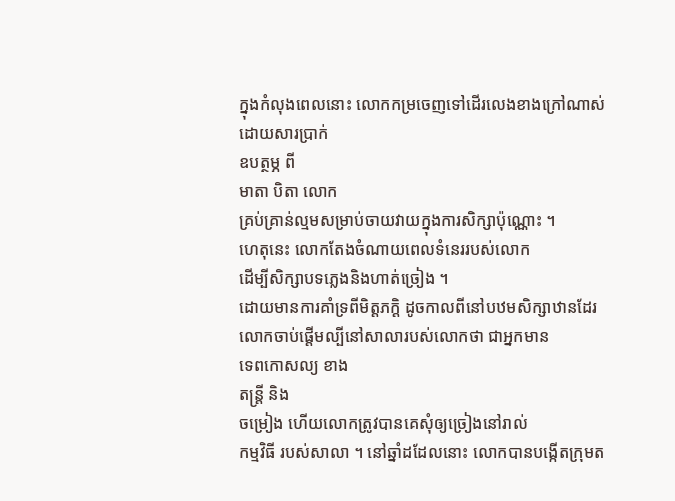ក្នុងកំលុងពេលនោះ លោកកម្រចេញទៅដើរលេងខាងក្រៅណាស់ ដោយសារប្រាក់
ឧបត្ថម្ភ ពី
មាតា បិតា លោក
គ្រប់គ្រាន់ល្មមសម្រាប់ចាយវាយក្នុងការសិក្សាប៉ុណ្ណោះ ។
ហេតុនេះ លោកតែងចំណាយពេលទំនេររបស់លោក
ដើម្បីសិក្សាបទភ្លេងនិងហាត់ច្រៀង ។
ដោយមានការគាំទ្រពីមិត្តភក្ដិ ដូចកាលពីនៅបឋមសិក្សាឋានដែរ
លោកចាប់ផ្តើមល្បីនៅសាលារបស់លោកថា ជាអ្នកមាន
ទេពកោសល្យ ខាង
តន្ត្រី និង
ចម្រៀង ហើយលោកត្រូវបានគេសុំឲ្យច្រៀងនៅរាល់
កម្មវិធី របស់សាលា ។ នៅឆ្នាំដដែលនោះ លោកបានបង្កើតក្រុមត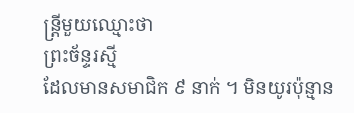ន្ត្រីមួយឈ្មោះថា
ព្រះច័ន្ទរស្មី
ដែលមានសមាជិក ៩ នាក់ ។ មិនយូរប៉ុន្មាន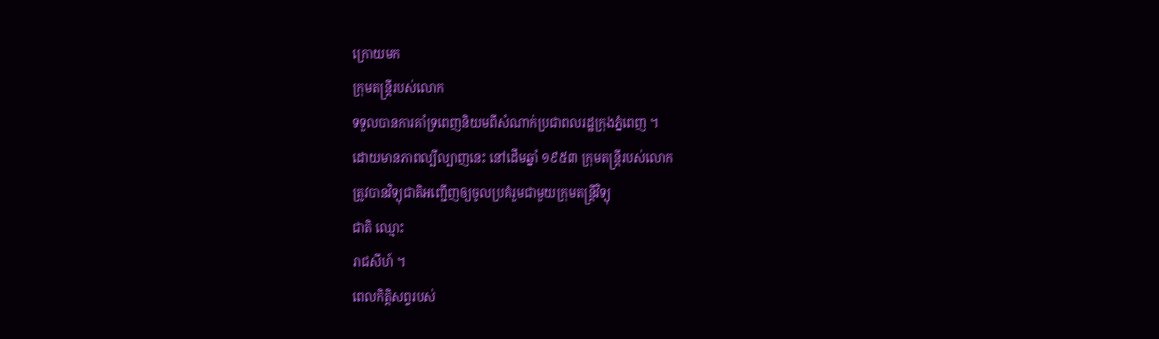ក្រោយមក
ក្រុមតន្ត្រីរបស់លោក
ទទួលបានការគាំទ្រពេញនិយមពីសំណាក់ប្រជាពលរដ្ឋក្រុងភ្នំពេញ ។
ដោយមានភាពល្បីល្បាញនេះ នៅដើមឆ្នាំ ១៩៥៣ ក្រុមតន្ត្រីរបស់លោក
ត្រូវបានវិទ្យុជាតិអញ្ជើញឲ្យចូលប្រគំរួមជាមួយក្រុមតន្ត្រីវិទ្យុ
ជាតិ ឈ្មោះ
រាជសីហ៍ ។
ពេលកិត្តិសព្ទរបស់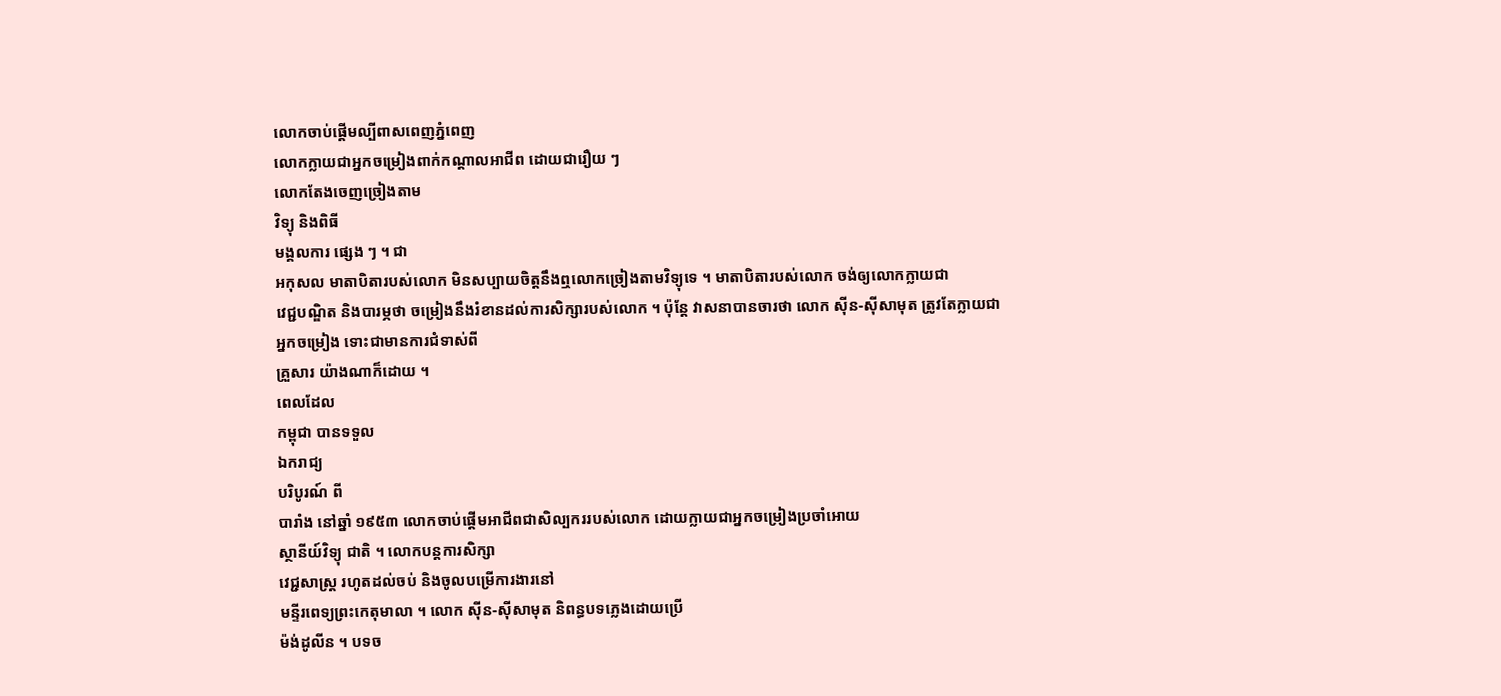លោកចាប់ផ្ដើមល្បីពាសពេញភ្នំពេញ
លោកក្លាយជាអ្នកចម្រៀងពាក់កណ្ដាលអាជីព ដោយជារឿយ ៗ
លោកតែងចេញច្រៀងតាម
វិទ្យុ និងពិធី
មង្គលការ ផ្សេង ៗ ។ ជា
អកុសល មាតាបិតារបស់លោក មិនសប្បាយចិត្តនឹងឮលោកច្រៀងតាមវិទ្យុទេ ។ មាតាបិតារបស់លោក ចង់ឲ្យលោកក្លាយជា
វេជ្ជបណ្ឌិត និងបារម្ភថា ចម្រៀងនឹងរំខានដល់ការសិក្សារបស់លោក ។ ប៉ុន្តែ វាសនាបានចារថា លោក ស៊ីន-ស៊ីសាមុត ត្រូវតែក្លាយជា
អ្នកចម្រៀង ទោះជាមានការជំទាស់ពី
គ្រួសារ យ៉ាងណាក៏ដោយ ។
ពេលដែល
កម្ពុជា បានទទួល
ឯករាជ្យ
បរិបូរណ៍ ពី
បារាំង នៅឆ្នាំ ១៩៥៣ លោកចាប់ផ្តើមអាជីពជាសិល្បកររបស់លោក ដោយក្លាយជាអ្នកចម្រៀងប្រចាំអោយ
ស្ថានីយ៍វិទ្យុ ជាតិ ។ លោកបន្តការសិក្សា
វេជ្ជសាស្ត្រ រហូតដល់ចប់ និងចូលបម្រើការងារនៅ
មន្ទីរពេទ្យព្រះកេតុមាលា ។ លោក ស៊ីន-ស៊ីសាមុត និពន្ធបទភ្លេងដោយប្រើ
ម៉ង់ដូលីន ។ បទច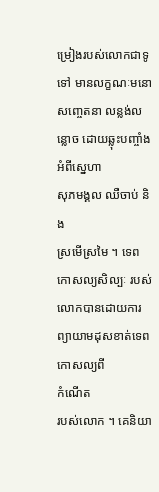ម្រៀងរបស់លោកជាទូទៅ មានលក្ខណៈមនោសញ្ចេតនា លន្លង់លន្លោច ដោយឆ្លុះបញ្ចាំងអំពីស្នេហា
សុភមង្គល ឈឺចាប់ និង
ស្រមើស្រមៃ ។ ទេពកោសល្យសិល្បៈ របស់លោកបានដោយការព្យាយាមដុសខាត់ទេពកោសល្យពី
កំណើត
របស់លោក ។ គេនិយា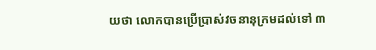យថា លោកបានប្រើប្រាស់វចនានុក្រមដល់ទៅ ៣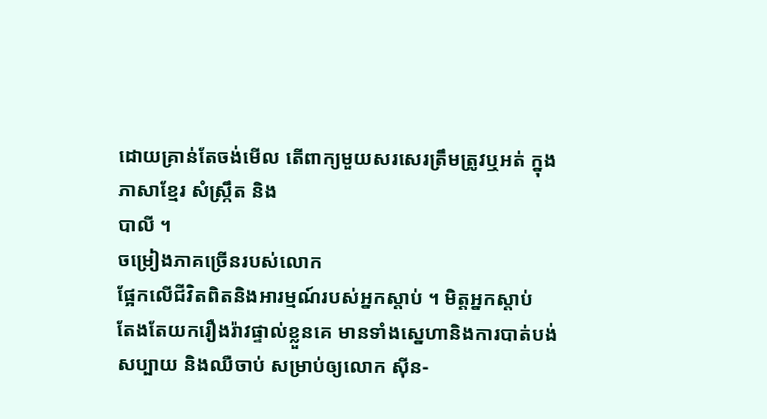ដោយគ្រាន់តែចង់មើល តើពាក្យមួយសរសេរត្រឹមត្រូវឬអត់ ក្នុង
ភាសាខ្មែរ សំស្ក្រឹត និង
បាលី ។
ចម្រៀងភាគច្រើនរបស់លោក
ផ្អែកលើជីវិតពិតនិងអារម្មណ៍របស់អ្នកស្ដាប់ ។ មិត្តអ្នកស្ដាប់
តែងតែយករឿងរ៉ាវផ្ទាល់ខ្លួនគេ មានទាំងស្នេហានិងការបាត់បង់
សប្បាយ និងឈឺចាប់ សម្រាប់ឲ្យលោក ស៊ីន-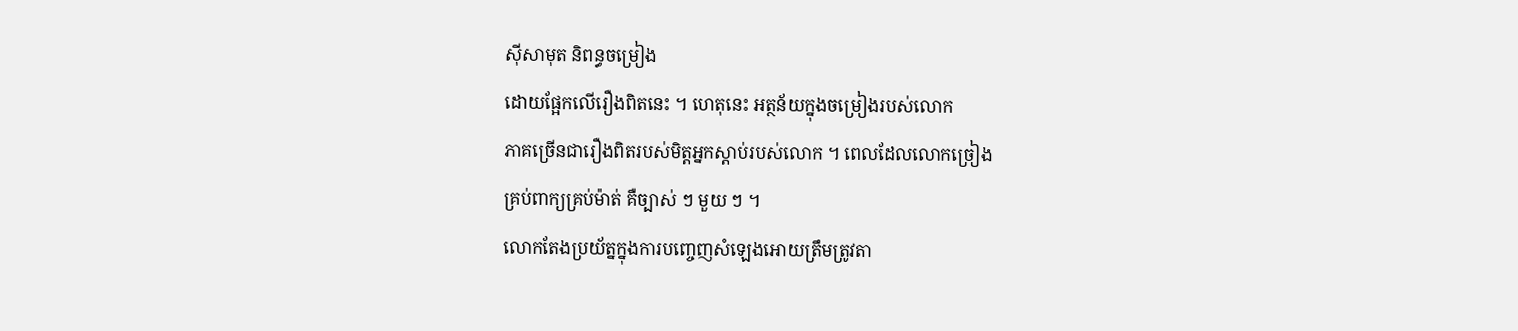ស៊ីសាមុត និពន្ធចម្រៀង
ដោយផ្អែកលើរឿងពិតនេះ ។ ហេតុនេះ អត្ថន័យក្នុងចម្រៀងរបស់លោក
ភាគច្រើនជារឿងពិតរបស់មិត្តអ្នកស្ដាប់របស់លោក ។ ពេលដែលលោកច្រៀង
គ្រប់ពាក្យគ្រប់ម៉ាត់ គឺច្បាស់ ៗ មួយ ៗ ។
លោកតែងប្រយ័ត្នក្នុងការបញ្ចេញសំឡេងអោយត្រឹមត្រូវតា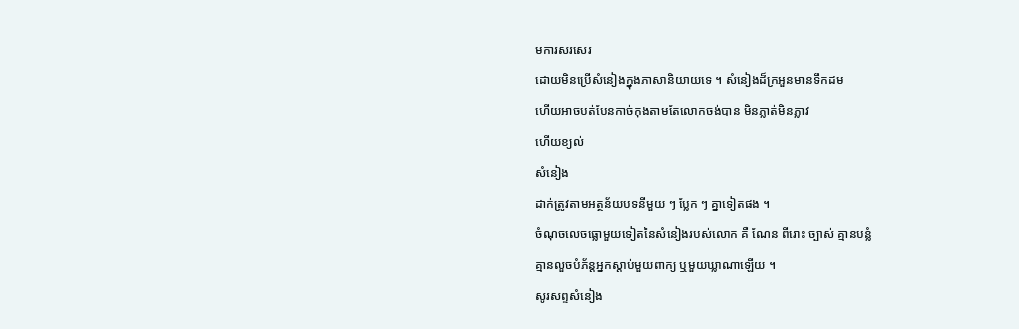មការសរសេរ
ដោយមិនប្រើសំនៀងក្នុងភាសានិយាយទេ ។ សំនៀងដ៏ក្រអួនមានទឹកដម
ហើយអាចបត់បែនកាច់កុងតាមតែលោកចង់បាន មិនភ្លាត់មិនភ្លាវ
ហើយខ្យល់
សំនៀង
ដាក់ត្រូវតាមអត្ថន័យបទនីមួយ ៗ ប្លែក ៗ គ្នាទៀតផង ។
ចំណុចលេចធ្លោមួយទៀតនៃសំនៀងរបស់លោក គឺ ណែន ពីរោះ ច្បាស់ គ្មានបន្លំ
គ្មានលួចបំភ័ន្តអ្នកស្តាប់មួយពាក្យ ឬមួយឃ្លាណាឡើយ ។
សូរសព្ទសំនៀង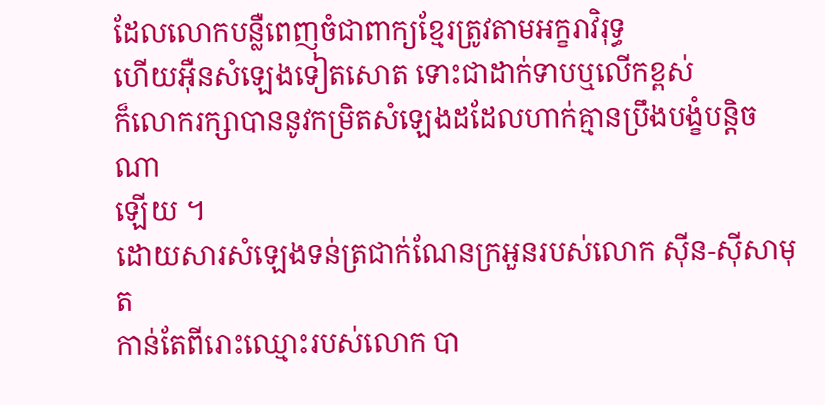ដែលលោកបន្លឺពេញចំជាពាក្យខ្មែរត្រូវតាមអក្ខរាវិរុទ្ធ
ហើយអ៊ឺនសំឡេងទៀតសោត ទោះជាដាក់ទាបឬលើកខ្ពស់
ក៏លោករក្សាបាននូវកម្រិតសំឡេងដដែលហាក់គ្មានប្រឹងបង្ខំបន្តិចណា
ឡើយ ។
ដោយសារសំឡេងទន់ត្រជាក់ណែនក្រអួនរបស់លោក ស៊ីន-ស៊ីសាមុត
កាន់តែពីរោះឈ្មោះរបស់លោក បា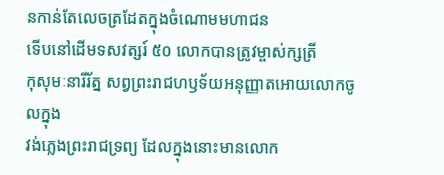នកាន់តែលេចត្រដែតក្នុងចំណោមមហាជន
ទើបនៅដើមទសវត្សរ៍ ៥០ លោកបានត្រូវម្ចាស់ក្សត្រី
កុសុមៈនារីរ័ត្ន សព្វព្រះរាជហឫទ័យអនុញ្ញាតអោយលោកចូលក្នុង
វង់ភ្លេងព្រះរាជទ្រព្យ ដែលក្នុងនោះមានលោក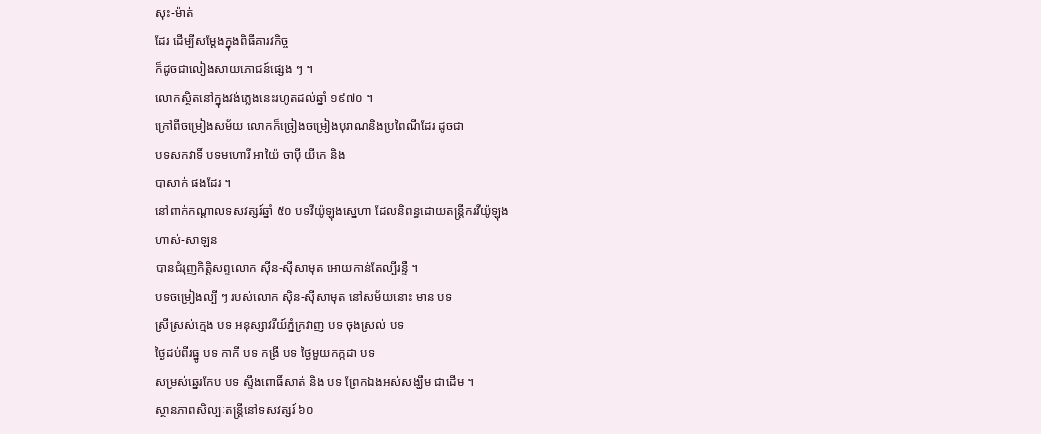សុះ-ម៉ាត់
ដែរ ដើម្បីសម្តែងក្នុងពិធីគារវកិច្ច
ក៏ដូចជាលៀងសាយភោជន៍ផ្សេង ៗ ។
លោកស្ថិតនៅក្នុងវង់ភ្លេងនេះរហូតដល់ឆ្នាំ ១៩៧០ ។
ក្រៅពីចម្រៀងសម័យ លោកក៏ច្រៀងចម្រៀងបុរាណនិងប្រពៃណីដែរ ដូចជា
បទសកវាទិ៍ បទមហោរី អាយ៉ៃ ចាប៉ី យីកេ និង
បាសាក់ ផងដែរ ។
នៅពាក់កណ្ដាលទសវត្សរ៍ឆ្នាំ ៥០ បទវីយ៉ូឡុងស្នេហា ដែលនិពន្ធដោយតន្រ្តីករវីយ៉ូឡុង
ហាស់-សាឡន
បានជំរុញកិត្តិសព្ទលោក ស៊ីន-ស៊ីសាមុត អោយកាន់តែល្បីរន្ទឺ ។
បទចម្រៀងល្បី ៗ របស់លោក ស៊ិន-ស៊ីសាមុត នៅសម័យនោះ មាន បទ
ស្រីស្រស់ក្មេង បទ អនុស្សាវរីយ៍ភ្នំក្រវាញ បទ ចុងស្រល់ បទ
ថ្ងៃដប់ពីរធ្នូ បទ កាកី បទ កង្រី បទ ថ្ងៃមួយកក្កដា បទ
សម្រស់ឆ្នេរកែប បទ ស្ទឹងពោធិ៍សាត់ និង បទ ព្រែកឯងអស់សង្ឃឹម ជាដើម ។
ស្ថានភាពសិល្បៈតន្ត្រីនៅទសវត្សរ៍ ៦០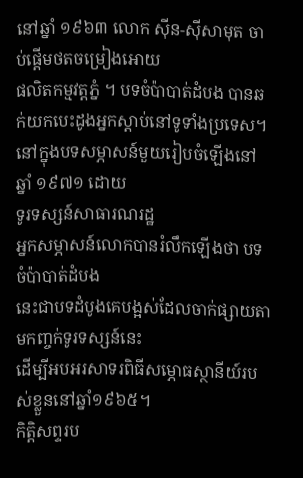នៅឆ្នាំ ១៩៦៣ លោក ស៊ីន-ស៊ីសាមុត ចាប់ផ្តើមថតចម្រៀងអោយ
ផលិតកម្មវត្តភ្នំ ។ បទចំប៉ាបាត់ដំបង បានឆក់យកបេះដូងអ្នកស្តាប់នៅទូទាំងប្រទេស។ នៅក្នុងបទសម្ភាសន៍មួយរៀបចំឡើងនៅឆ្នាំ ១៩៧១ ដោយ
ទូរទស្សន៍សាធារណរដ្ឋ
អ្នកសម្ភាសន៍លោកបានរំលឹកឡើងថា បទចំប៉ាបាត់ដំបង
នេះជាបទដំបូងគេបង្អស់ដែលចាក់ផ្សាយតាមកញ្ចក់ទូរទស្សន៍នេះ
ដើម្បីអបអរសាទរពិធីសម្ភោធស្ថានីយ៍របស់ខ្លួននៅឆ្នាំ១៩៦៥។
កិត្តិសព្ទរប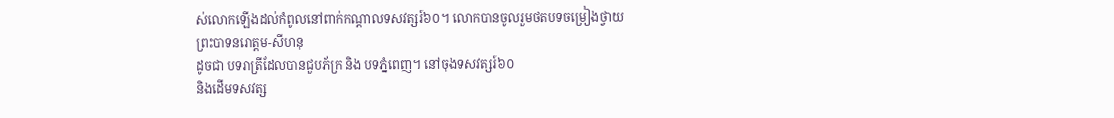ស់លោកឡើងដល់កំពូលនៅពាក់កណ្តាលទសវត្សរ៍៦០។ លោកបានចូលរួមថតបទចម្រៀងថ្វាយ
ព្រះបាទនរោត្តម-សីហនុ
ដូចជា បទរាត្រីដែលបានជួបភ័ក្រ និង បទភ្នំពេញ។ នៅចុងទសវត្សរ៍៦០
និងដើមទសវត្ស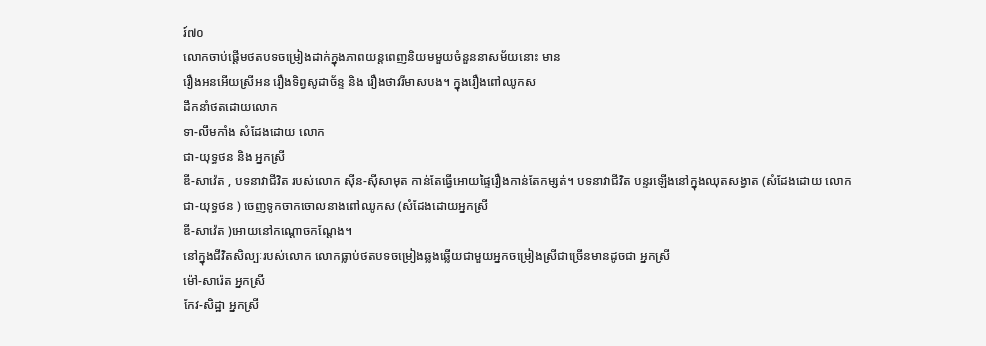រ៍៧០
លោកចាប់ផ្តើមថតបទចម្រៀងដាក់ក្នុងភាពយន្តពេញនិយមមួយចំនួននាសម័យនោះ មាន
រឿងអនអើយស្រីអន រឿងទិព្វសូដាច័ន្ទ និង រឿងថាវរីមាសបង។ ក្នុងរឿងពៅឈូកស
ដឹកនាំថតដោយលោក
ទា-លឹមកាំង សំដែងដោយ លោក
ជា-យុទ្ធថន និង អ្នកស្រី
ឌី-សាវ៉េត , បទនាវាជីវិត របស់លោក ស៊ីន-ស៊ីសាមុត កាន់តែធ្វើអោយផ្ទៃរឿងកាន់តែកម្សត់។ បទនាវាជីវិត បន្ទរឡើងនៅក្នុងឈុតសង្វាត (សំដែងដោយ លោក
ជា-យុទ្ធថន ) ចេញទូកចាកចោលនាងពៅឈូកស (សំដែងដោយអ្នកស្រី
ឌី-សាវ៉េត )អោយនៅកណ្តោចកណ្តែង។
នៅក្នុងជីវិតសិល្បៈរបស់លោក លោកធ្លាប់ថតបទចម្រៀងឆ្លងឆ្លើយជាមួយអ្នកចម្រៀងស្រីជាច្រើនមានដូចជា អ្នកស្រី
ម៉ៅ-សារ៉េត អ្នកស្រី
កែវ-សិដ្ឋា អ្នកស្រី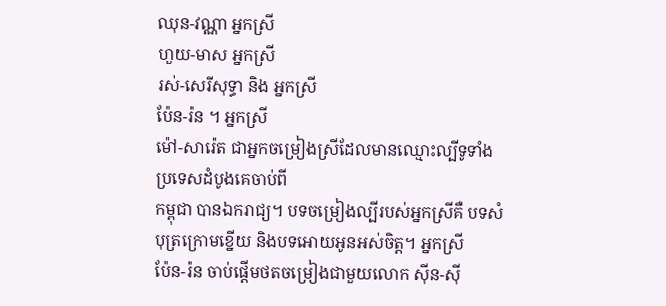ឈុន-វណ្ណា អ្នកស្រី
ហួយ-មាស អ្នកស្រី
រស់-សេរីសុទ្ធា និង អ្នកស្រី
ប៉ែន-រ៉ន ។ អ្នកស្រី
ម៉ៅ-សារ៉េត ជាអ្នកចម្រៀងស្រីដែលមានឈ្មោះល្បីទូទាំងប្រទេសដំបូងគេចាប់ពី
កម្ពុជា បានឯករាជ្យ។ បទចម្រៀងល្បីរបស់អ្នកស្រីគឺ បទសំបុត្រក្រោមខ្នើយ និងបទអោយអូនអស់ចិត្ត។ អ្នកស្រី
ប៉ែន-រ៉ន ចាប់ផ្តើមថតចម្រៀងជាមួយលោក ស៊ីន-ស៊ី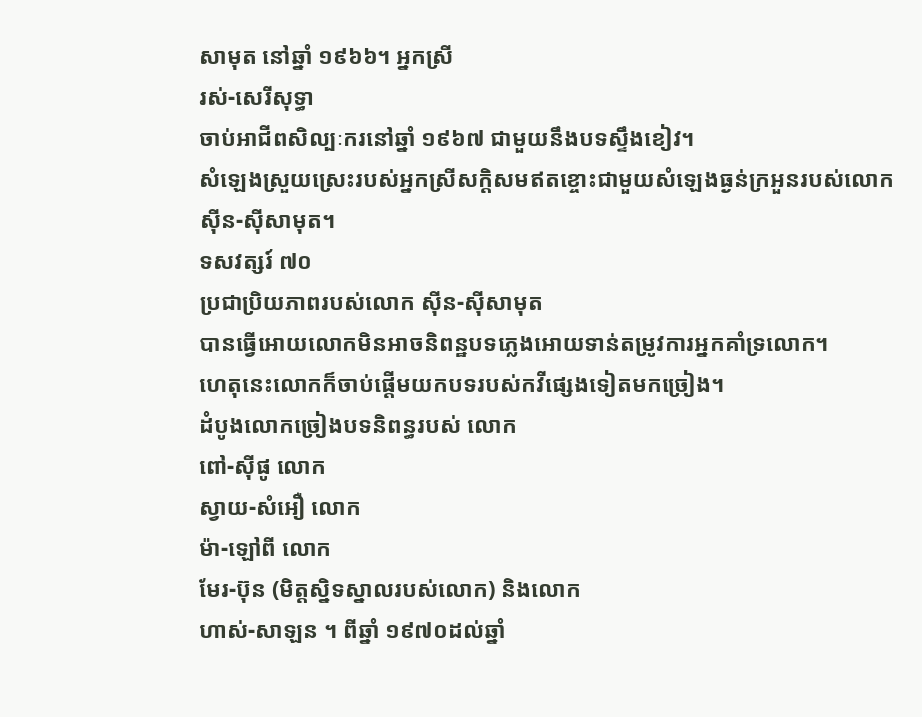សាមុត នៅឆ្នាំ ១៩៦៦។ អ្នកស្រី
រស់-សេរីសុទ្ធា
ចាប់អាជីពសិល្បៈករនៅឆ្នាំ ១៩៦៧ ជាមួយនឹងបទស្ទឹងខៀវ។
សំឡេងស្រួយស្រេះរបស់អ្នកស្រីសក្តិសមឥតខ្ចោះជាមួយសំឡេងធ្ងន់ក្រអួនរបស់លោក
ស៊ីន-ស៊ីសាមុត។
ទសវត្សរ៍ ៧០
ប្រជាប្រិយភាពរបស់លោក ស៊ីន-ស៊ីសាមុត
បានធ្វើអោយលោកមិនអាចនិពន្ឋបទភ្លេងអោយទាន់តម្រូវការអ្នកគាំទ្រលោក។
ហេតុនេះលោកក៏ចាប់ផ្តើមយកបទរបស់កវីផ្សេងទៀតមកច្រៀង។
ដំបូងលោកច្រៀងបទនិពន្ធរបស់ លោក
ពៅ-ស៊ីផូ លោក
ស្វាយ-សំអឿ លោក
ម៉ា-ឡៅពី លោក
មែរ-ប៊ុន (មិត្តស្និទស្នាលរបស់លោក) និងលោក
ហាស់-សាឡន ។ ពីឆ្នាំ ១៩៧០ដល់ឆ្នាំ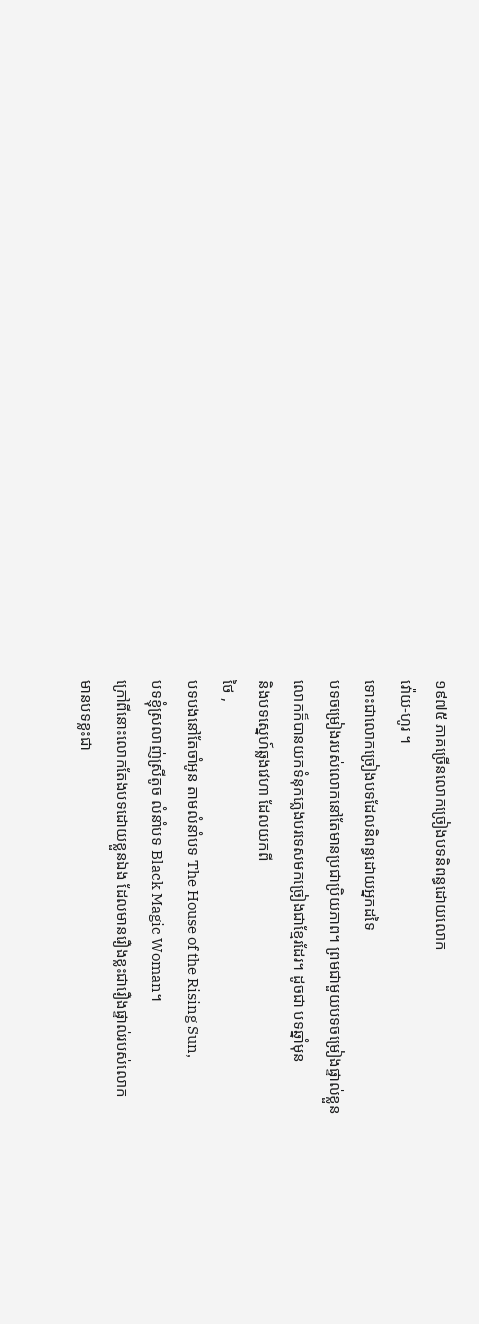១៩៧៥ ភាគច្រើនលោកច្រៀងបទនិពន្ធដោយលោក
វ៉ោយ-ហូរ ។
ទោះជាលោកច្រៀងបទដែលនិពន្ធដោយអ្នកដទៃ
បទចម្រៀងរបស់លោកនៅតែមានប្រជាប្រិយភាព។ ព្រមជាមួយបទចម្រៀងផ្ទាល់ខ្លួន
លោកក៏បានយកទំនុកភ្លេងបរទេសមកច្រៀងជាខ្មែរដែរ។ ដូចជា បទឆ្នាំមុន
និងបទស្នេហ៍ឆ្លងវេហា ដែលយកពី
ថៃ ,
បទបងនៅតែចាំអូន តាមលំនាំបទ The House of the Rising Sun,
បទខ្ញុំស្រលាញ់ស្រីតូច លំនាំបទ Black Magic Woman។
ក្រៅពីនោះលោកតែងបទដោយខ្លួនឯង ដែលមានរឿងខ្លះជារឿងផ្ទាល់របស់លោក
មានបទខ្លះជា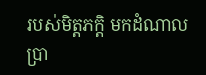របស់មិត្តភក្តិ មកដំណាលប្រា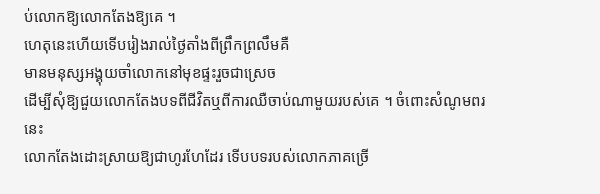ប់លោកឱ្យលោកតែងឱ្យគេ ។
ហេតុនេះហើយទើបរៀងរាល់ថៃ្ងតាំងពីព្រឹកព្រលឹមគឺ
មានមនុស្សអង្គុយចាំលោកនៅមុខផ្ទះរួចជាស្រេច
ដើម្បីសុំឱ្យជួយលោកតែងបទពីជីវិតឬពីការឈឺចាប់ណាមួយរបស់គេ ។ ចំពោះសំណូមពរនេះ
លោកតែងដោះស្រាយឱ្យជាហូរហែដែរ ទើបបទរបស់លោកភាគច្រើ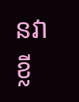នវាខ្លី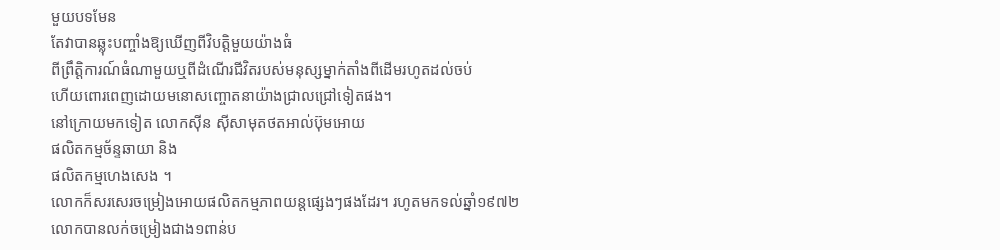មួយបទមែន
តែវាបានឆ្លុះបញ្ចាំងឱ្យឃើញពីវិបត្តិមួយយ៉ាងធំ
ពីព្រឹត្តិការណ៍ធំណាមួយឬពីដំណើរជីវិតរបស់មនុស្សម្នាក់តាំងពីដើមរហូតដល់ចប់
ហើយពោរពេញដោយមនោសញ្ចោតនាយ៉ាងជ្រាលជ្រៅទៀតផង។
នៅក្រោយមកទៀត លោកស៊ីន ស៊ីសាមុតថតអាល់ប៊ុមអោយ
ផលិតកម្មច័ន្ទឆាយា និង
ផលិតកម្មហេងសេង ។
លោកក៏សរសេរចម្រៀងអោយផលិតកម្មភាពយន្តផ្សេងៗផងដែរ។ រហូតមកទល់ឆ្នាំ១៩៧២
លោកបានលក់ចម្រៀងជាង១ពាន់ប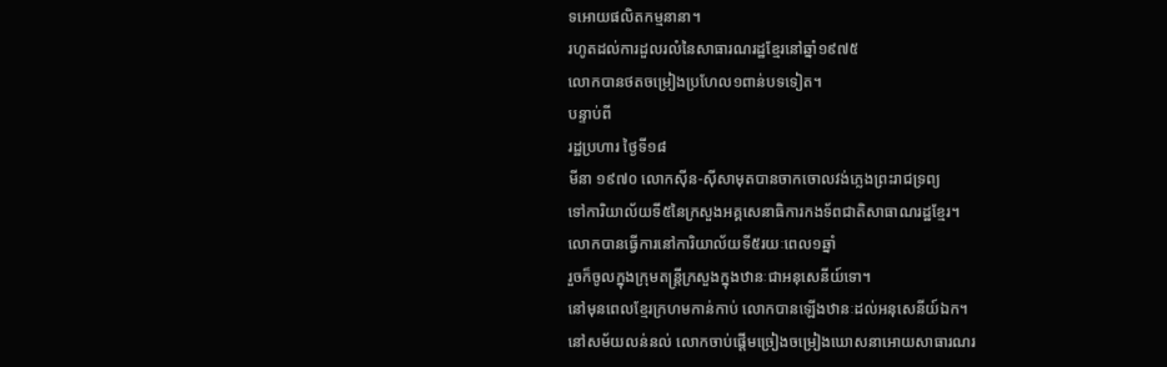ទអោយផលិតកម្មនានា។
រហូតដល់ការដួលរលំនៃសាធារណរដ្ឋខ្មែរនៅឆ្នាំ១៩៧៥
លោកបានថតចម្រៀងប្រហែល១ពាន់បទទៀត។
បន្ទាប់ពី
រដ្ឋប្រហារ ថ្ងៃទី១៨
មីនា ១៩៧០ លោកស៊ីន-ស៊ីសាមុតបានចាកចោលវង់ភ្លេងព្រះរាជទ្រព្យ
ទៅការិយាល័យទី៥នៃក្រសួងអគ្គសេនាធិការកងទ័ពជាតិសាធាណរដ្ឋខ្មែរ។
លោកបានធ្វើការនៅការិយាល័យទី៥រយៈពេល១ឆ្នាំ
រួចក៏ចូលក្នុងក្រុមតន្ត្រីក្រសួងក្នុងឋានៈជាអនុសេនីយ៍ទោ។
នៅមុនពេលខ្មែរក្រហមកាន់កាប់ លោកបានឡើងឋានៈដល់អនុសេនីយ៍ឯក។
នៅសម័យលន់នល់ លោកចាប់ផ្តើមច្រៀងចម្រៀងឃោសនាអោយសាធារណរ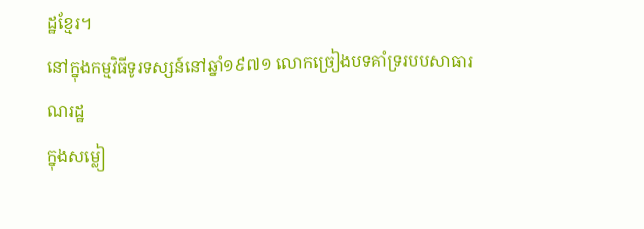ដ្ឋខ្មែរ។
នៅក្នុងកម្មវិធីទូរទស្សន៍នៅឆ្នាំ១៩៧១ លោកច្រៀងបទគាំទ្ររបបសាធារណរដ្ឋ
ក្នុងសម្លៀ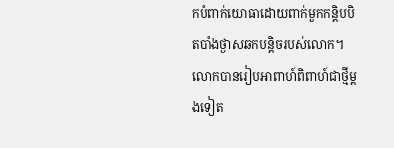កបំពាក់យោធាដោយពាក់មួកកន្តិបបិតបាំងថ្ងាសឆកបន្តិចរបស់លោក។
លោកបានរៀបអាពាហ៍ពិពាហ៍ជាថ្មីម្តងទៀត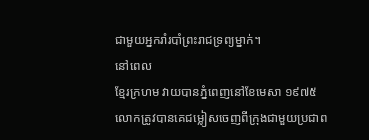ជាមួយអ្នករាំរបាំព្រះរាជទ្រព្យម្នាក់។
នៅពេល
ខ្មែរក្រហម វាយបានភ្នំពេញនៅខែមេសា ១៩៧៥ លោកត្រូវបានគេជម្លៀសចេញពីក្រុងជាមួយប្រជាព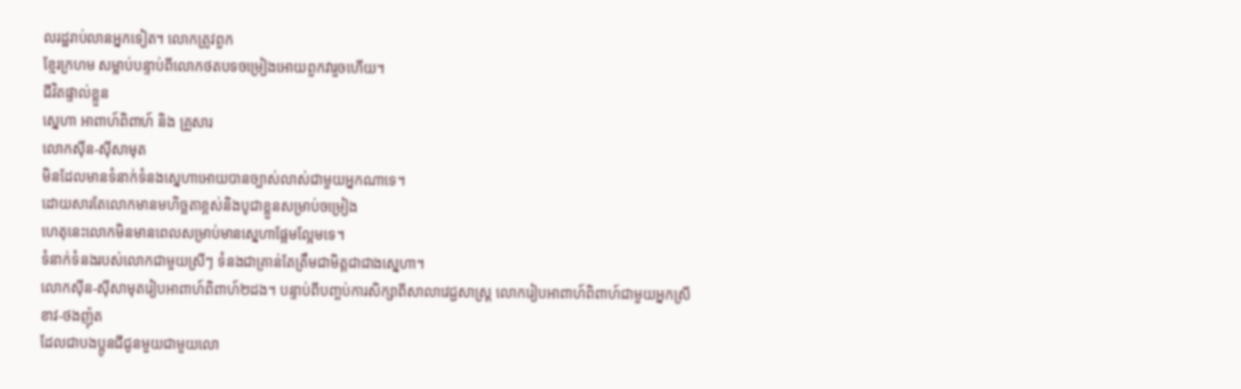លរដ្ឋរាប់លានអ្នកទៀត។ លោកត្រូវពួក
ខ្មែរក្រហម សម្លាប់បន្ទាប់ពីលោកថតបទចម្រៀងអោយពួកវារួចហើយ។
ជីវិតផ្ទាល់ខ្លួន
ស្នេហា អាពាហ៍ពិពាហ៍ និង គ្រួសារ
លោកស៊ីន-ស៊ីសាមុត
មិនដែលមានទំនាក់ទំនងស្នេហាអោយបានច្បាស់លាស់ជាមួយអ្នកណាទេ។
ដោយសារតែលោកមានមហិច្ឆតាខ្ពស់និងបូជាខ្លួនសម្រាប់ចម្រៀង
ហេតុនេះលោកមិនមានពេលសម្រាប់មានស្នេហាផ្អែមល្អែមទេ។
ទំនាក់ទំនងរបស់លោកជាមួយស្រីៗ ទំនងជាគ្រាន់តែត្រឹមជាមិត្តជាជាងស្នេហា។
លោកស៊ីន-ស៊ីសាមុតរៀបអាពាហ៍ពិពាហ៍២ដង។ បន្ទាប់ពីបញ្ចប់ការសិក្សាពីសាលាវេជ្ជសាស្ត្រ លោករៀបអាពាហ៍ពិពាហ៍ជាមួយអ្នកស្រី
ខាវ-ថងញ៉ុត
ដែលជាបងប្អូនជីជូនមួយជាមួយលោ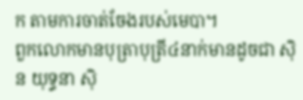ក តាមការចាត់ចែងរបស់មេបា។
ពួកលោកមានបុត្រាបុត្រី៤នាក់មានដូចជា សុិន យុទ្ធនា សុិ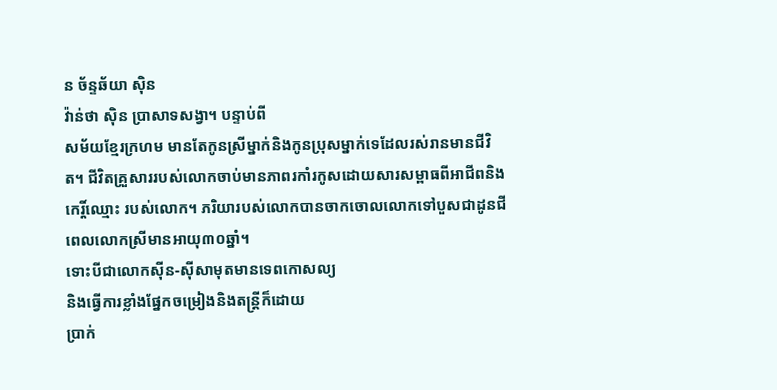ន ច័ន្ទឆ័យា សុិន
វ៉ាន់ថា សុិន ប្រាសាទសង្វា។ បន្ទាប់ពី
សម័យខ្មែរក្រហម មានតែកូនស្រីម្នាក់និងកូនប្រុសម្នាក់ទេដែលរស់រានមានជីវិត។ ជីវិតគ្រួសាររបស់លោកចាប់មានភាពរកាំរកូសដោយសារសម្ពាធពីអាជីពនិង
កេរ្តិ៍ឈ្មោះ របស់លោក។ ភរិយារបស់លោកបានចាកចោលលោកទៅបួសជាដូនជី ពេលលោកស្រីមានអាយុ៣០ឆ្នាំ។
ទោះបីជាលោកស៊ីន-ស៊ីសាមុតមានទេពកោសល្យ
និងធ្វើការខ្លាំងផ្នែកចម្រៀងនិងតន្ត្រីក៏ដោយ
ប្រាក់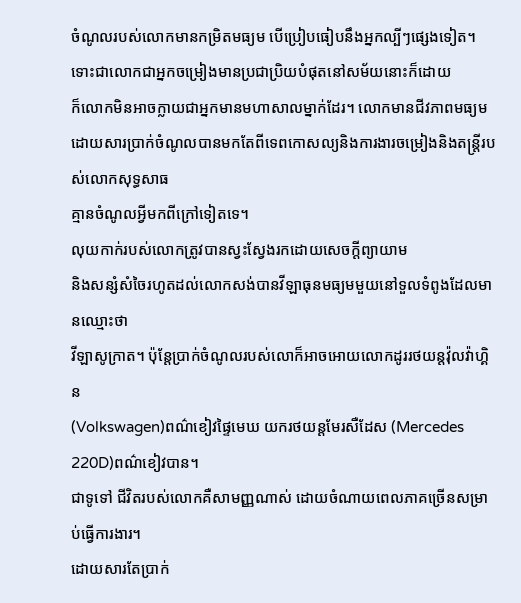ចំណូលរបស់លោកមានកម្រិតមធ្យម បើប្រៀបធៀបនឹងអ្នកល្បីៗផ្សេងទៀត។
ទោះជាលោកជាអ្នកចម្រៀងមានប្រជាប្រិយបំផុតនៅសម័យនោះក៏ដោយ
ក៏លោកមិនអាចក្លាយជាអ្នកមានមហាសាលម្នាក់ដែរ។ លោកមានជីវភាពមធ្យម
ដោយសារប្រាក់ចំណូលបានមកតែពីទេពកោសល្យនិងការងារចម្រៀងនិងតន្ត្រីរបស់លោកសុទ្ធសាធ
គ្មានចំណូលអ្វីមកពីក្រៅទៀតទេ។
លុយកាក់របស់លោកត្រូវបានស្វះស្វែងរកដោយសេចក្តីព្យាយាម
និងសន្សំសំចៃរហូតដល់លោកសង់បានវីឡាធុនមធ្យមមួយនៅទួលទំពូងដែលមានឈ្មោះថា
វីឡាសូក្រាត។ ប៉ុន្តែប្រាក់ចំណូលរបស់លោក៏អាចអោយលោកដូររថយន្តវ៉ុលវ៉ាហ្គិន
(Volkswagen)ពណ៌ខៀវផ្ទៃមេឃ យករថយន្តមែរសឺដែស (Mercedes 220D)ពណ៌ខៀវបាន។
ជាទូទៅ ជីវិតរបស់លោកគឺសាមញ្ញណាស់ ដោយចំណាយពេលភាគច្រើនសម្រាប់ធ្វើការងារ។
ដោយសារតែប្រាក់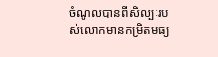ចំណូលបានពីសិល្បៈរបស់លោកមានកម្រិតមធ្យ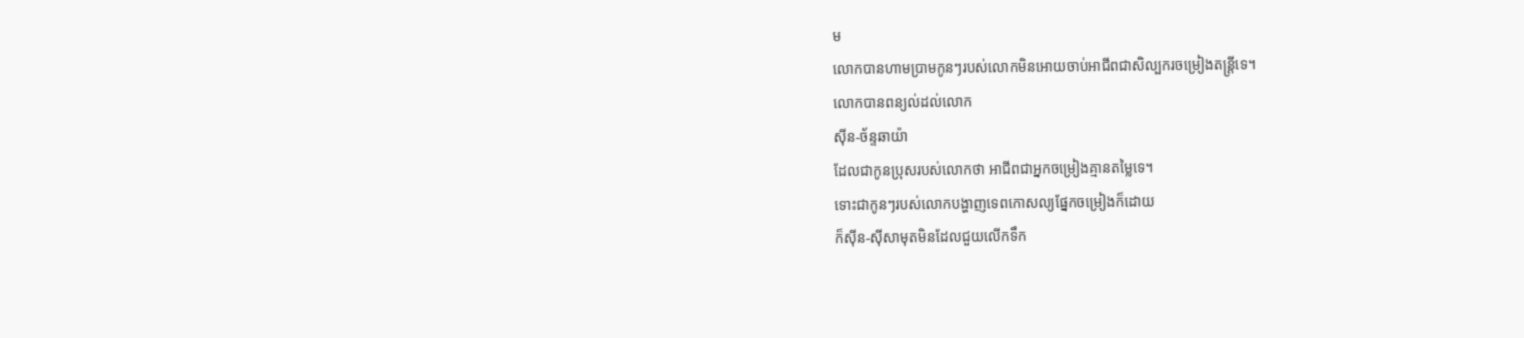ម
លោកបានហាមប្រាមកូនៗរបស់លោកមិនអោយចាប់អាជីពជាសិល្បករចម្រៀងតន្ត្រីទេ។
លោកបានពន្យល់ដល់លោក
ស៊ីន-ច័ន្ទឆាយ៉ា
ដែលជាកូនប្រុសរបស់លោកថា អាជីពជាអ្នកចម្រៀងគ្មានតម្លៃទេ។
ទោះជាកូនៗរបស់លោកបង្ហាញទេពកោសល្យផ្នែកចម្រៀងក៏ដោយ
ក៏ស៊ីន-ស៊ីសាមុតមិនដែលជួយលើកទឹក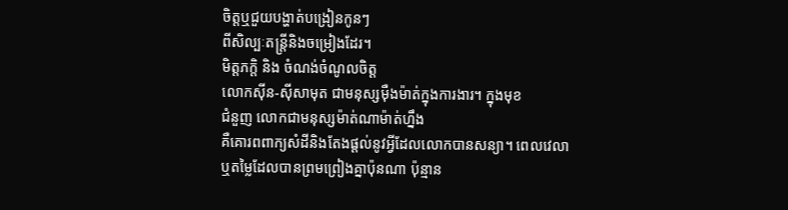ចិត្តឬជួយបង្ហាត់បង្រៀនកូនៗ
ពីសិល្បៈតន្ត្រីនិងចម្រៀងដែរ។
មិត្តភក្តិ និង ចំណង់ចំណូលចិត្ត
លោកស៊ីន-ស៊ីសាមុត ជាមនុស្សម៉ឺងម៉ាត់ក្នុងការងារ។ ក្នុងមុខ
ជំនួញ លោកជាមនុស្សម៉ាត់ណាម៉ាត់ហ្នឹង
គឺគោរពពាក្យសំដីនិងតែងផ្តល់នូវអ្វីដែលលោកបានសន្យា។ ពេលវេលា
ឬតម្លៃដែលបានព្រមព្រៀងគ្នាប៉ុនណា ប៉ុន្មាន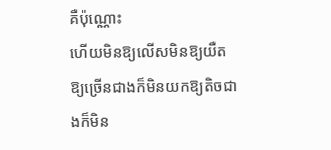គឺប៉ុណ្ណោះ
ហើយមិនឱ្យលើសមិនឱ្យយឺតឱ្យច្រើនជាងក៏មិនយកឱ្យតិចជាងក៏មិន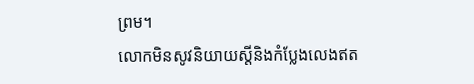ព្រម។
លោកមិនសូវនិយាយស្តីនិងកំប្លែងលេងឥត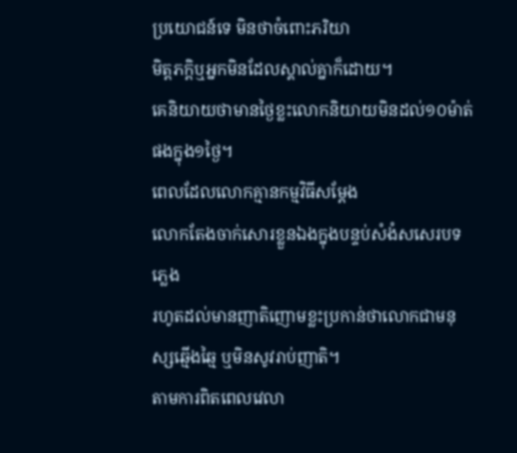ប្រយោជន៍ទេ មិនថាចំពោះភរិយា
មិត្តភក្តិឬអ្នកមិនដែលស្គាល់គ្នាក៏ដោយ។
គេនិយាយថាមានថ្ងៃខ្លះលោកនិយាយមិនដល់១០ម៉ាត់ផងក្នុង១ថ្ងៃ។
ពេលដែលលោកគ្មានកម្មវិធីសម្ដែង
លោកតែងចាក់សោរខ្លួនឯងក្នុងបន្ទប់សំងំសសេរបទភ្លេង
រហូតដល់មានញាតិញោមខ្លះប្រកាន់ថាលោកជាមនុស្សឆ្មើងឆ្មៃ ឬមិនសូវរាប់ញាតិ។
តាមការពិតពេលវេលា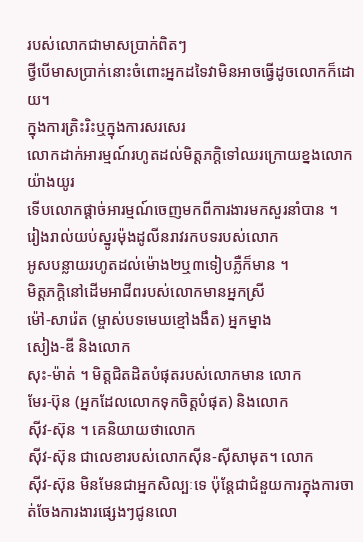របស់លោកជាមាសប្រាក់ពិតៗ
ថ្វីបើមាសប្រាក់នោះចំពោះអ្នកដទៃវាមិនអាចធ្វើដូចលោកក៏ដោយ។
ក្នុងការត្រិះរិះឬក្នុងការសរសេរ
លោកដាក់អារម្មណ៍រហូតដល់មិត្តភក្តិទៅឈរក្រោយខ្នងលោកយ៉ាងយូរ
ទើបលោកផ្តាច់អារម្មណ៍ចេញមកពីការងារមកសួរនាំបាន ។
រៀងរាល់យប់ស្នូរម៉ុងដូលីនរាវរកបទរបស់លោក
អូសបន្លាយរហូតដល់ម៉ោង២ឬ៣ទៀបភ្លឺក៏មាន ។
មិត្តភក្តិនៅដើមអាជីពរបស់លោកមានអ្នកស្រី
ម៉ៅ-សារ៉េត (ម្ចាស់បទមេឃខ្មៅងងឹត) អ្នកម្នាង
សៀង-ឌី និងលោក
សុះ-ម៉ាត់ ។ មិត្តជិតដិតបំផុតរបស់លោកមាន លោក
មែរ-ប៊ុន (អ្នកដែលលោកទុកចិត្តបំផុត) និងលោក
ស៊ីវ-ស៊ុន ។ គេនិយាយថាលោក
ស៊ីវ-ស៊ុន ជាលេខារបស់លោកស៊ីន-ស៊ីសាមុត។ លោក
ស៊ីវ-ស៊ុន មិនមែនជាអ្នកសិល្បៈទេ ប៉ុន្តែជាជំនួយការក្នុងការចាត់ចែងការងារផ្សេងៗជូនលោ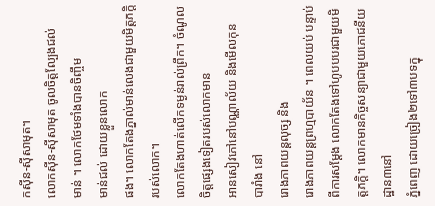កស៊ីន-ស៊ីសាមុត។
លោកស៊ីន-ស៊ីសាមុត ចូលចិត្តល្បែងជល់
មាន់ ។ លោកថែមទាំងបានចិញ្ចឹម
មាន់ជល់ ដោយខ្លួនលោក
ផង។ លោកតែងភ្នាល់មាន់លេងជាមួយមិត្តភក្តិរបស់លោក។
លោកតែងហាត់លើកទម្ងន់រាល់ព្រឹក។ ចំណូលចិត្តផ្សេងទៀតរបស់លោកមាន
អានសៀវភៅនៅបណ្ណាល័យ និងមើលកុន
បារាំង នៅ
រោងភាពយន្តលុច្ស និង
រោងភាពយន្តព្រហ្មបាយ័ន ។ ពេលយប់ បន្ទាប់ពីការសម្ដែង លោកតែងទៅហូបបបរជាមួយមិត្តភក្តិ។ លោកមានកិច្ចសន្យាជាមួយភោជនីយដ្ឋាន៣នៅ
ភ្នំពេញ ដោយច្រៀង២ទៅ៣បទក្នុ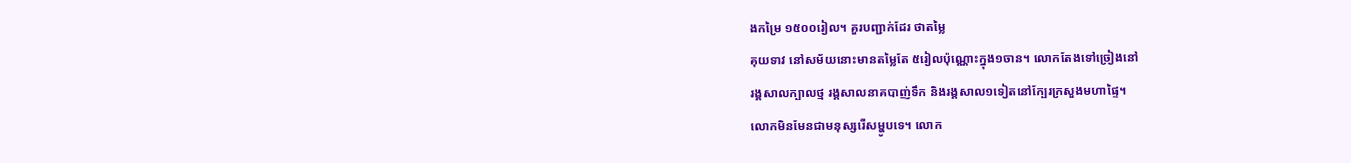ងកម្រៃ ១៥០០រៀល។ គួរបញ្ជាក់ដែរ ថាតម្លៃ
គុយទាវ នៅសម័យនោះមានតម្លៃតែ ៥រៀលប៉ុណ្ណោះក្នុង១ចាន។ លោកតែងទៅច្រៀងនៅ
រង្គសាលក្បាលថ្ម រង្គសាលនាគបាញ់ទឹក និងរង្គសាល១ទៀតនៅក្បែរក្រសួងមហាផ្ទៃ។
លោកមិនមែនជាមនុស្សរើសម្ហូបទេ។ លោក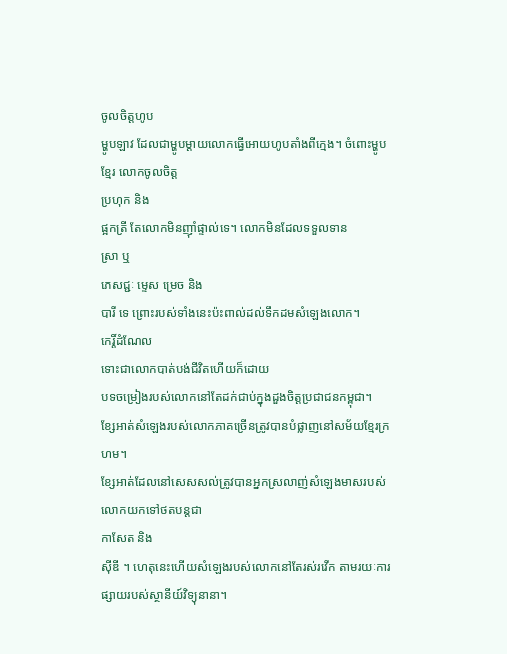ចូលចិត្តហូប
ម្ហូបឡាវ ដែលជាម្ហូបម្ដាយលោកធ្វើអោយហូបតាំងពីក្មេង។ ចំពោះម្ហូបខ្មែរ លោកចូលចិត្ត
ប្រហុក និង
ផ្អកត្រី តែលោកមិនញ៉ាំផ្ទាល់ទេ។ លោកមិនដែលទទួលទាន
ស្រា ឬ
ភេសជ្ជៈ ម្ទេស ម្រេច និង
បារី ទេ ព្រោះរបស់ទាំងនេះប៉ះពាល់ដល់ទឹកដមសំឡេងលោក។
កេរ្តិ៍ដំណែល
ទោះជាលោកបាត់បង់ជីវិតហើយក៏ដោយ
បទចម្រៀងរបស់លោកនៅតែដក់ជាប់ក្នុងដួងចិត្តប្រជាជនកម្ពុជា។
ខ្សែអាត់សំឡេងរបស់លោកភាគច្រើនត្រូវបានបំផ្លាញនៅសម័យខ្មែរក្រហម។
ខ្សែអាត់ដែលនៅសេសសល់ត្រូវបានអ្នកស្រលាញ់សំឡេងមាសរបស់លោកយកទៅថតបន្តជា
កាសែត និង
ស៊ីឌី ។ ហេតុនេះហើយសំឡេងរបស់លោកនៅតែរស់រវើក តាមរយៈការផ្សាយរបស់ស្ថានីយ៍វិទ្យុនានា។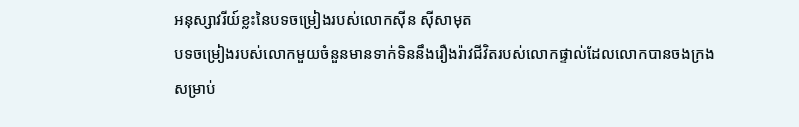អនុស្សាវរីយ៍ខ្លះនៃបទចម្រៀងរបស់លោកស៊ីន ស៊ីសាមុត
បទចម្រៀងរបស់លោកមួយចំនួនមានទាក់ទិននឹងរឿងរ៉ាវជីវិតរបស់លោកផ្ទាល់ដែលលោកបានចងក្រងសម្រាប់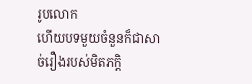រូបលោក
ហើយបទមួយចំនួនក៏ជាសាច់រឿងរបស់មិតភក្តិ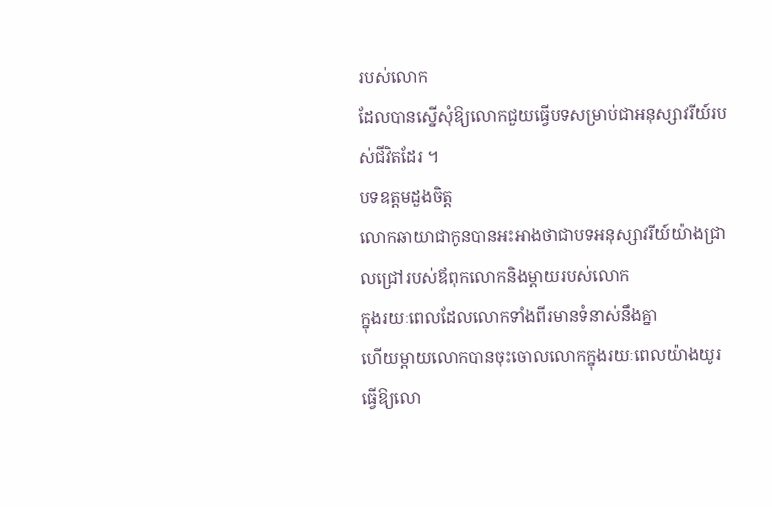របស់លោក
ដែលបានស្នើសុំឱ្យលោកជួយធ្វើបទសម្រាប់ជាអនុស្សាវរីយ៍របស់ជីវិតដែរ ។
បទឧត្តមដួងចិត្ត
លោកឆាយាជាកូនបានអះអាងថាជាបទអនុស្សាវរីយ៍យ៉ាងជ្រាលជ្រៅរបស់ឪពុកលោកនិងម្តាយរបស់លោក
ក្នុងរយៈពេលដែលលោកទាំងពីរមានទំនាស់នឹងគ្នា
ហើយម្តាយលោកបានចុះចោលលោកក្នុងរយៈពេលយ៉ាងយូរធ្វើឱ្យលោ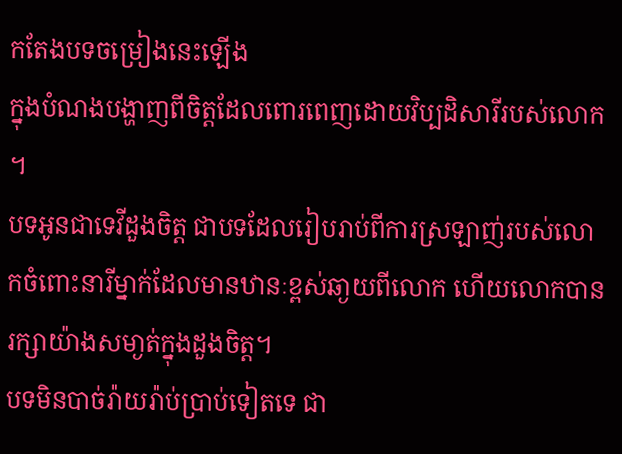កតែងបទចម្រៀងនេះឡើង
ក្នុងបំណងបង្ហាញពីចិត្តដែលពោរពេញដោយវិប្បដិសារីរបស់លោក ។
បទអូនជាទេវីដួងចិត្ត ជាបទដែលរៀបរាប់ពីការស្រឡាញ់របស់លោកចំពោះនារីម្នាក់ដែលមានឋានៈខ្ពស់ឆា្ងយពីលោក ហើយលោកបានរក្សាយ៉ាងសមា្ងត់ក្នុងដួងចិត្ត។
បទមិនបាច់រ៉ាយរ៉ាប់ប្រាប់ទៀតទេ ជា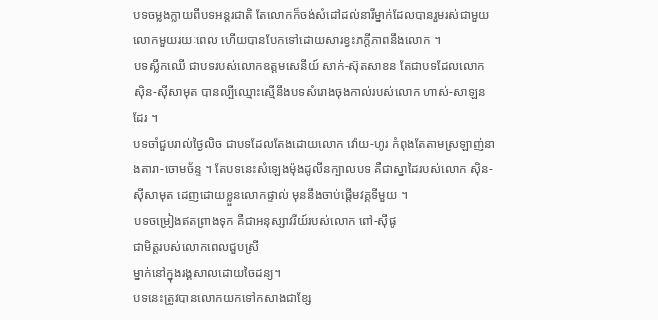បទចម្លងក្លាយពីបទអន្តរជាតិ តែលោកក៏ចង់សំដៅដល់នារីម្នាក់ដែលបានរួមរស់ជាមួយលោកមួយរយៈពេល ហើយបានបែកទៅដោយសារខ្វះភក្តីភាពនឹងលោក ។
បទស្លឹកឈើ ជាបទរបស់លោកឧត្តមសេនីយ៍ សាក់-ស៊ុតសាខន តែជាបទដែលលោក ស៊ិន-ស៊ីសាមុត បានល្បីឈ្មោះស្មើនឹងបទសំរោងចុងកាល់របស់លោក ហាស់-សាឡន ដែរ ។
បទចាំជួបរាល់ថៃ្ងលិច ជាបទដែលតែងដោយលោក វ៉ោយ-ហូរ កំពុងតែតាមស្រឡាញ់នាងតារា-ចោមច័ន្ទ ។ តែបទនេះសំឡេងម៉ុងដូលីនក្បាលបទ គឺជាស្នាដៃរបស់លោក ស៊ិន-ស៊ីសាមុត ដេញដោយខ្លួនលោកផ្ទាល់ មុននឹងចាប់ផ្តើមវគ្គទីមួយ ។
បទចម្រៀងឥតព្រាងទុក គឺជាអនុស្សាវរីយ៍របស់លោក ពៅ-ស៊ីផូ
ជាមិត្តរបស់លោកពេលជួបស្រី
ម្នាក់នៅក្នុងរង្គសាលដោយចៃដន្យ។
បទនេះត្រូវបានលោកយកទៅកសាងជាខ្សែ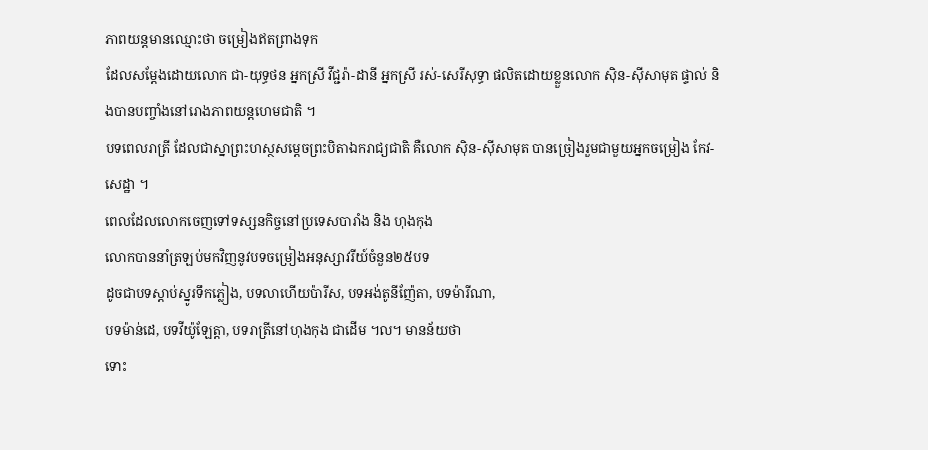ភាពយន្តមានឈ្មោះថា ចម្រៀងឥតព្រាងទុក
ដែលសម្តែងដោយលោក ជា-យុទ្ធថន អ្នកស្រី វីជ្ជរ៉ា-ដានី អ្នកស្រី រស់-សេរីសុទ្ធា ផលិតដោយខ្លួនលោក ស៊ិន-ស៊ីសាមុត ផ្ទាល់ និងបានបញ្ចាំងនៅរោងភាពយន្តហេមជាតិ ។
បទពេលរាត្រី ដែលជាស្នាព្រះហស្ថសម្តេចព្រះបិតាឯករាជ្យជាតិ គឺលោក ស៊ិន-ស៊ីសាមុត បានច្រៀងរួមជាមួយអ្នកចម្រៀង កែវ-សេដ្ឋា ។
ពេលដែលលោកចេញទៅទស្សនកិច្ចនៅប្រទេសបារាំង និង ហុងកុង
លោកបាននាំត្រឡប់មកវិញនូវបទចម្រៀងអនុស្សាវរីយ៍ចំនួន២៥បទ
ដូចជាបទស្តាប់ស្នូរទឹកភ្លៀង, បទលាហើយប៉ារីស, បទអង់តូនីញ៉ែតា, បទម៉ារីណា,
បទម៉ាន់ដេ, បទវីយ៉ូឡែត្តា, បទរាត្រីនៅហុងកុង ជាដើម ៘ មានន័យថា
ទោះ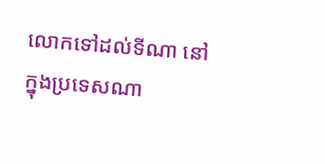លោកទៅដល់ទីណា នៅក្នុងប្រទេសណា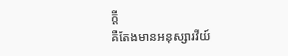ក្តី
គឺតែងមានអនុស្សារវីយ៍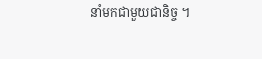នាំមកជាមួយជានិច្ច ។